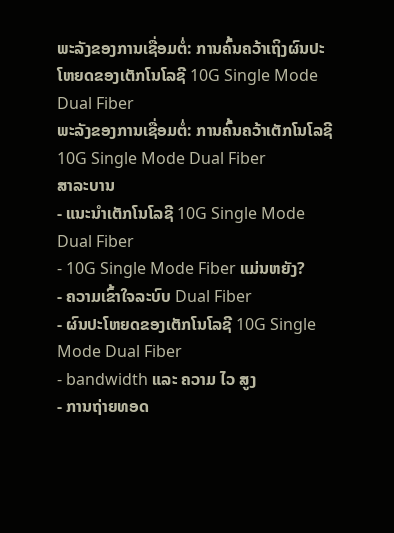ພະລັງຂອງການເຊື່ອມຕໍ່: ການຄົ້ນຄວ້າເຖິງຜົນປະໂຫຍດຂອງເຕັກໂນໂລຊີ 10G Single Mode Dual Fiber
ພະລັງຂອງການເຊື່ອມຕໍ່: ການຄົ້ນຄວ້າເຕັກໂນໂລຊີ 10G Single Mode Dual Fiber
ສາລະບານ
- ແນະນໍາເຕັກໂນໂລຊີ 10G Single Mode Dual Fiber
- 10G Single Mode Fiber ແມ່ນຫຍັງ?
- ຄວາມເຂົ້າໃຈລະບົບ Dual Fiber
- ຜົນປະໂຫຍດຂອງເຕັກໂນໂລຊີ 10G Single Mode Dual Fiber
- bandwidth ແລະ ຄວາມ ໄວ ສູງ
- ການຖ່າຍທອດ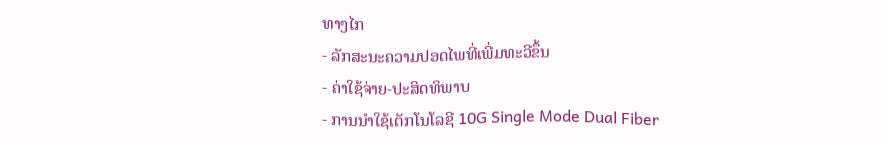ທາງໄກ
- ລັກສະນະຄວາມປອດໄພທີ່ເພີ່ມທະວີຂຶ້ນ
- ຄ່າໃຊ້ຈ່າຍ-ປະສິດທິພາບ
- ການນໍາໃຊ້ເຕັກໂນໂລຊີ 10G Single Mode Dual Fiber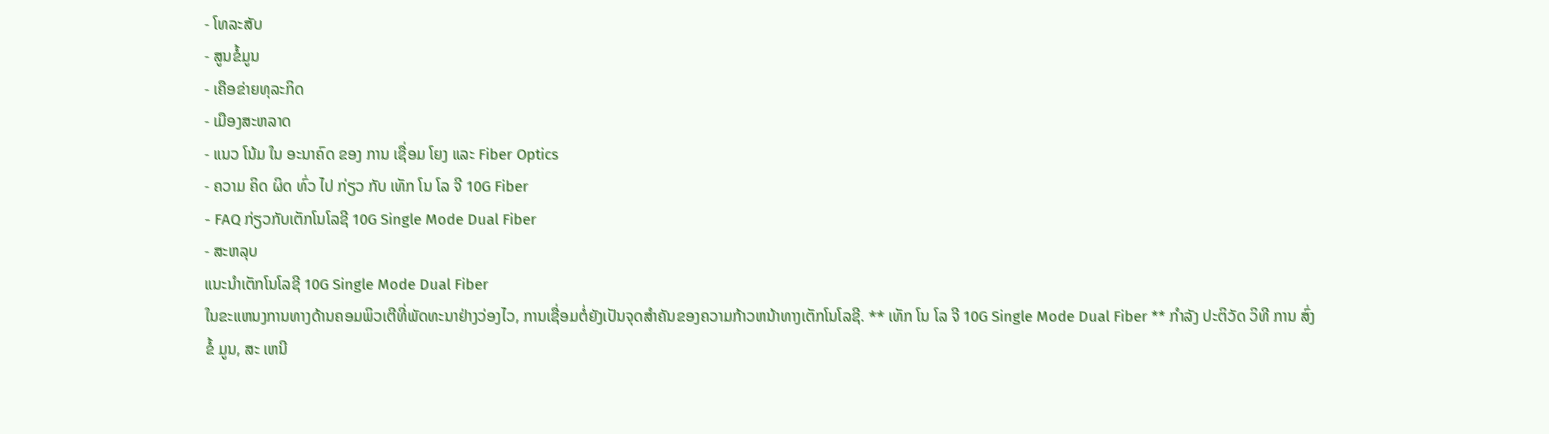- ໂທລະສັບ
- ສູນຂໍ້ມູນ
- ເຄືອຂ່າຍທຸລະກິດ
- ເມືອງສະຫລາດ
- ແນວ ໂນ້ມ ໃນ ອະນາຄົດ ຂອງ ການ ເຊື່ອມ ໂຍງ ແລະ Fiber Optics
- ຄວາມ ຄິດ ຜິດ ທົ່ວ ໄປ ກ່ຽວ ກັບ ເທັກ ໂນ ໂລ ຈີ 10G Fiber
- FAQ ກ່ຽວກັບເຕັກໂນໂລຊີ 10G Single Mode Dual Fiber
- ສະຫລຸບ
ແນະນໍາເຕັກໂນໂລຊີ 10G Single Mode Dual Fiber
ໃນຂະແຫນງການທາງດ້ານຄອມພິວເຕີທີ່ພັດທະນາຢ່າງວ່ອງໄວ, ການເຊື່ອມຕໍ່ຍັງເປັນຈຸດສໍາຄັນຂອງຄວາມກ້າວຫນ້າທາງເຕັກໂນໂລຊີ. ** ເທັກ ໂນ ໂລ ຈີ 10G Single Mode Dual Fiber ** ກໍາລັງ ປະຕິວັດ ວິທີ ການ ສົ່ງ ຂໍ້ ມູນ, ສະ ເຫນີ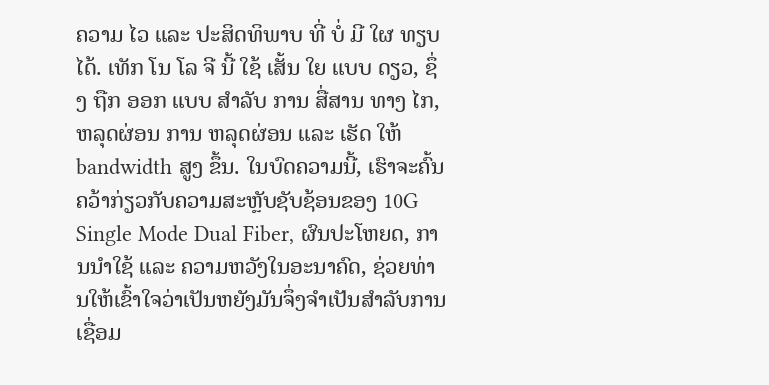ຄວາມ ໄວ ແລະ ປະສິດທິພາບ ທີ່ ບໍ່ ມີ ໃຜ ທຽບ ໄດ້. ເທັກ ໂນ ໂລ ຈີ ນີ້ ໃຊ້ ເສັ້ນ ໃຍ ແບບ ດຽວ, ຊຶ່ງ ຖືກ ອອກ ແບບ ສໍາລັບ ການ ສື່ສານ ທາງ ໄກ, ຫລຸດຜ່ອນ ການ ຫລຸດຜ່ອນ ແລະ ເຮັດ ໃຫ້ bandwidth ສູງ ຂຶ້ນ. ໃນບົດຄວາມນີ້, ເຮົາຈະຄົ້ນຄວ້າກ່ຽວກັບຄວາມສະຫຼັບຊັບຊ້ອນຂອງ 10G Single Mode Dual Fiber, ຜົນປະໂຫຍດ, ການນໍາໃຊ້ ແລະ ຄວາມຫວັງໃນອະນາຄົດ, ຊ່ວຍທ່ານໃຫ້ເຂົ້າໃຈວ່າເປັນຫຍັງມັນຈຶ່ງຈໍາເປັນສໍາລັບການເຊື່ອມ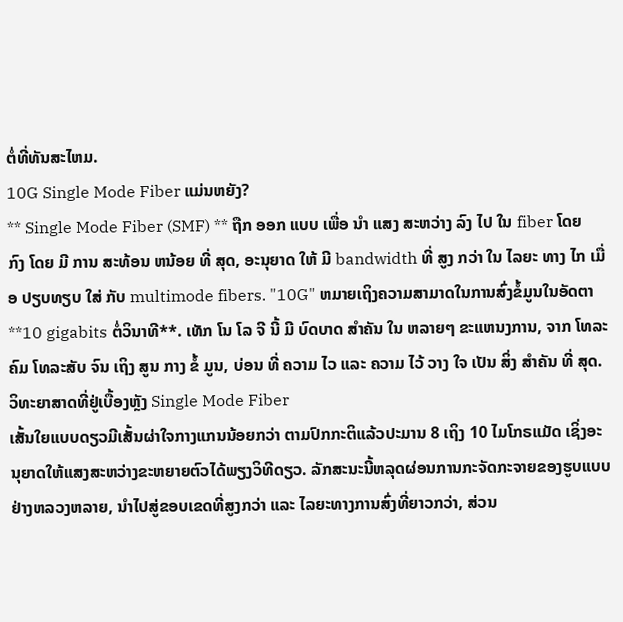ຕໍ່ທີ່ທັນສະໄຫມ.
10G Single Mode Fiber ແມ່ນຫຍັງ?
** Single Mode Fiber (SMF) ** ຖືກ ອອກ ແບບ ເພື່ອ ນໍາ ແສງ ສະຫວ່າງ ລົງ ໄປ ໃນ fiber ໂດຍ ກົງ ໂດຍ ມີ ການ ສະທ້ອນ ຫນ້ອຍ ທີ່ ສຸດ, ອະນຸຍາດ ໃຫ້ ມີ bandwidth ທີ່ ສູງ ກວ່າ ໃນ ໄລຍະ ທາງ ໄກ ເມື່ອ ປຽບທຽບ ໃສ່ ກັບ multimode fibers. "10G" ຫມາຍເຖິງຄວາມສາມາດໃນການສົ່ງຂໍ້ມູນໃນອັດຕາ **10 gigabits ຕໍ່ວິນາທີ**. ເທັກ ໂນ ໂລ ຈີ ນີ້ ມີ ບົດບາດ ສໍາຄັນ ໃນ ຫລາຍໆ ຂະແຫນງການ, ຈາກ ໂທລະຄົມ ໂທລະສັບ ຈົນ ເຖິງ ສູນ ກາງ ຂໍ້ ມູນ, ບ່ອນ ທີ່ ຄວາມ ໄວ ແລະ ຄວາມ ໄວ້ ວາງ ໃຈ ເປັນ ສິ່ງ ສໍາຄັນ ທີ່ ສຸດ.
ວິທະຍາສາດທີ່ຢູ່ເບື້ອງຫຼັງ Single Mode Fiber
ເສັ້ນໃຍແບບດຽວມີເສັ້ນຜ່າໃຈກາງແກນນ້ອຍກວ່າ ຕາມປົກກະຕິແລ້ວປະມານ 8 ເຖິງ 10 ໄມໂກຣແມັດ ເຊິ່ງອະນຸຍາດໃຫ້ແສງສະຫວ່າງຂະຫຍາຍຕົວໄດ້ພຽງວິທີດຽວ. ລັກສະນະນີ້ຫລຸດຜ່ອນການກະຈັດກະຈາຍຂອງຮູບແບບຢ່າງຫລວງຫລາຍ, ນໍາໄປສູ່ຂອບເຂດທີ່ສູງກວ່າ ແລະ ໄລຍະທາງການສົ່ງທີ່ຍາວກວ່າ, ສ່ວນ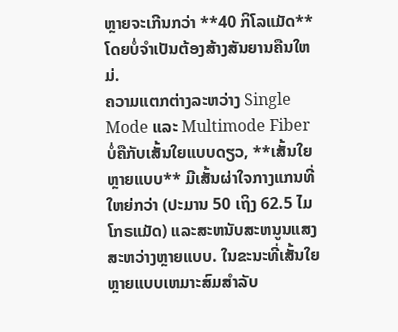ຫຼາຍຈະເກີນກວ່າ **40 ກິໂລແມັດ** ໂດຍບໍ່ຈໍາເປັນຕ້ອງສ້າງສັນຍານຄືນໃຫມ່.
ຄວາມແຕກຕ່າງລະຫວ່າງ Single Mode ແລະ Multimode Fiber
ບໍ່ຄືກັບເສັ້ນໃຍແບບດຽວ, **ເສັ້ນໃຍຫຼາຍແບບ** ມີເສັ້ນຜ່າໃຈກາງແກນທີ່ໃຫຍ່ກວ່າ (ປະມານ 50 ເຖິງ 62.5 ໄມໂກຣແມັດ) ແລະສະຫນັບສະຫນູນແສງສະຫວ່າງຫຼາຍແບບ. ໃນຂະນະທີ່ເສັ້ນໃຍຫຼາຍແບບເຫມາະສົມສໍາລັບ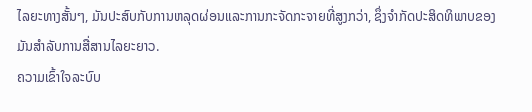ໄລຍະທາງສັ້ນໆ, ມັນປະສົບກັບການຫລຸດຜ່ອນແລະການກະຈັດກະຈາຍທີ່ສູງກວ່າ, ຊຶ່ງຈໍາກັດປະສິດທິພາບຂອງມັນສໍາລັບການສື່ສານໄລຍະຍາວ.
ຄວາມເຂົ້າໃຈລະບົບ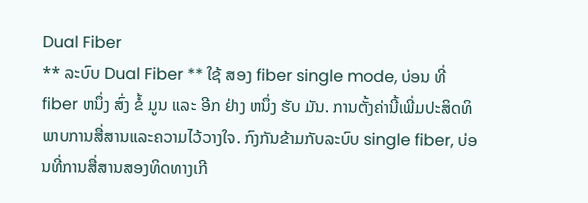Dual Fiber
** ລະບົບ Dual Fiber ** ໃຊ້ ສອງ fiber single mode, ບ່ອນ ທີ່ fiber ຫນຶ່ງ ສົ່ງ ຂໍ້ ມູນ ແລະ ອີກ ຢ່າງ ຫນຶ່ງ ຮັບ ມັນ. ການຕັ້ງຄ່ານີ້ເພີ່ມປະສິດທິພາບການສື່ສານແລະຄວາມໄວ້ວາງໃຈ. ກົງກັນຂ້າມກັບລະບົບ single fiber, ບ່ອນທີ່ການສື່ສານສອງທິດທາງເກີ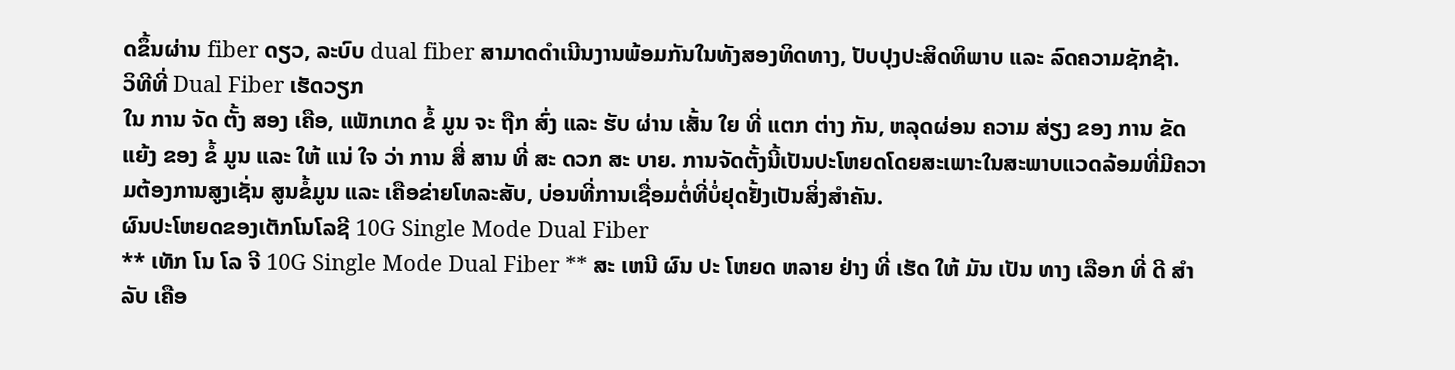ດຂຶ້ນຜ່ານ fiber ດຽວ, ລະບົບ dual fiber ສາມາດດໍາເນີນງານພ້ອມກັນໃນທັງສອງທິດທາງ, ປັບປຸງປະສິດທິພາບ ແລະ ລົດຄວາມຊັກຊ້າ.
ວິທີທີ່ Dual Fiber ເຮັດວຽກ
ໃນ ການ ຈັດ ຕັ້ງ ສອງ ເຄືອ, ແພັກເກດ ຂໍ້ ມູນ ຈະ ຖືກ ສົ່ງ ແລະ ຮັບ ຜ່ານ ເສັ້ນ ໃຍ ທີ່ ແຕກ ຕ່າງ ກັນ, ຫລຸດຜ່ອນ ຄວາມ ສ່ຽງ ຂອງ ການ ຂັດ ແຍ້ງ ຂອງ ຂໍ້ ມູນ ແລະ ໃຫ້ ແນ່ ໃຈ ວ່າ ການ ສື່ ສານ ທີ່ ສະ ດວກ ສະ ບາຍ. ການຈັດຕັ້ງນີ້ເປັນປະໂຫຍດໂດຍສະເພາະໃນສະພາບແວດລ້ອມທີ່ມີຄວາມຕ້ອງການສູງເຊັ່ນ ສູນຂໍ້ມູນ ແລະ ເຄືອຂ່າຍໂທລະສັບ, ບ່ອນທີ່ການເຊື່ອມຕໍ່ທີ່ບໍ່ຢຸດຢັ້ງເປັນສິ່ງສໍາຄັນ.
ຜົນປະໂຫຍດຂອງເຕັກໂນໂລຊີ 10G Single Mode Dual Fiber
** ເທັກ ໂນ ໂລ ຈີ 10G Single Mode Dual Fiber ** ສະ ເຫນີ ຜົນ ປະ ໂຫຍດ ຫລາຍ ຢ່າງ ທີ່ ເຮັດ ໃຫ້ ມັນ ເປັນ ທາງ ເລືອກ ທີ່ ດີ ສໍາ ລັບ ເຄືອ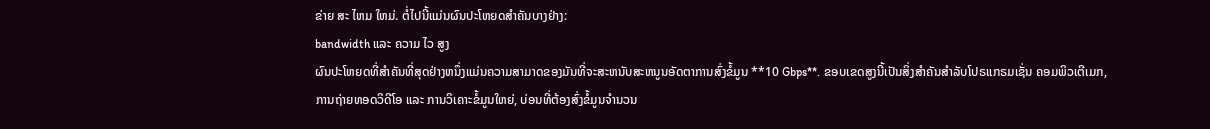ຂ່າຍ ສະ ໄຫມ ໃຫມ່. ຕໍ່ໄປນີ້ແມ່ນຜົນປະໂຫຍດສໍາຄັນບາງຢ່າງ:
bandwidth ແລະ ຄວາມ ໄວ ສູງ
ຜົນປະໂຫຍດທີ່ສໍາຄັນທີ່ສຸດຢ່າງຫນຶ່ງແມ່ນຄວາມສາມາດຂອງມັນທີ່ຈະສະຫນັບສະຫນູນອັດຕາການສົ່ງຂໍ້ມູນ **10 Gbps**. ຂອບເຂດສູງນີ້ເປັນສິ່ງສໍາຄັນສໍາລັບໂປຣແກຣມເຊັ່ນ ຄອມພິວເຕີເມກ, ການຖ່າຍທອດວິດີໂອ ແລະ ການວິເຄາະຂໍ້ມູນໃຫຍ່, ບ່ອນທີ່ຕ້ອງສົ່ງຂໍ້ມູນຈໍານວນ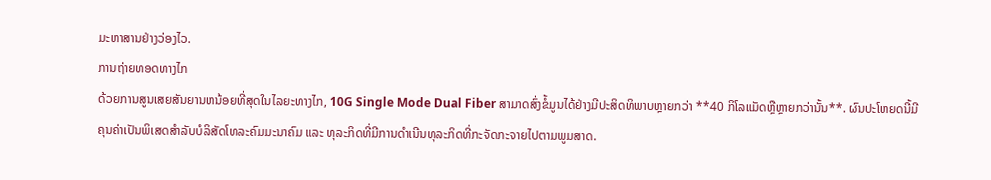ມະຫາສານຢ່າງວ່ອງໄວ.
ການຖ່າຍທອດທາງໄກ
ດ້ວຍການສູນເສຍສັນຍານຫນ້ອຍທີ່ສຸດໃນໄລຍະທາງໄກ, 10G Single Mode Dual Fiber ສາມາດສົ່ງຂໍ້ມູນໄດ້ຢ່າງມີປະສິດທິພາບຫຼາຍກວ່າ **40 ກິໂລແມັດຫຼືຫຼາຍກວ່ານັ້ນ**. ຜົນປະໂຫຍດນີ້ມີຄຸນຄ່າເປັນພິເສດສໍາລັບບໍລິສັດໂທລະຄົມມະນາຄົມ ແລະ ທຸລະກິດທີ່ມີການດໍາເນີນທຸລະກິດທີ່ກະຈັດກະຈາຍໄປຕາມພູມສາດ.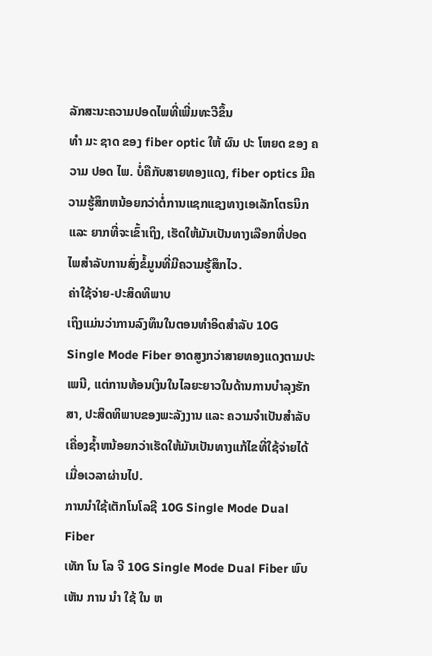ລັກສະນະຄວາມປອດໄພທີ່ເພີ່ມທະວີຂຶ້ນ
ທໍາ ມະ ຊາດ ຂອງ fiber optic ໃຫ້ ຜົນ ປະ ໂຫຍດ ຂອງ ຄວາມ ປອດ ໄພ. ບໍ່ຄືກັບສາຍທອງແດງ, fiber optics ມີຄວາມຮູ້ສຶກຫນ້ອຍກວ່າຕໍ່ການແຊກແຊງທາງເອເລັກໂຕຣນິກ ແລະ ຍາກທີ່ຈະເຂົ້າເຖິງ, ເຮັດໃຫ້ມັນເປັນທາງເລືອກທີ່ປອດໄພສໍາລັບການສົ່ງຂໍ້ມູນທີ່ມີຄວາມຮູ້ສຶກໄວ.
ຄ່າໃຊ້ຈ່າຍ-ປະສິດທິພາບ
ເຖິງແມ່ນວ່າການລົງທຶນໃນຕອນທໍາອິດສໍາລັບ 10G Single Mode Fiber ອາດສູງກວ່າສາຍທອງແດງຕາມປະເພນີ, ແຕ່ການທ້ອນເງິນໃນໄລຍະຍາວໃນດ້ານການບໍາລຸງຮັກສາ, ປະສິດທິພາບຂອງພະລັງງານ ແລະ ຄວາມຈໍາເປັນສໍາລັບເຄື່ອງຊ້ຳຫນ້ອຍກວ່າເຮັດໃຫ້ມັນເປັນທາງແກ້ໄຂທີ່ໃຊ້ຈ່າຍໄດ້ເມື່ອເວລາຜ່ານໄປ.
ການນໍາໃຊ້ເຕັກໂນໂລຊີ 10G Single Mode Dual Fiber
ເທັກ ໂນ ໂລ ຈີ 10G Single Mode Dual Fiber ພົບ ເຫັນ ການ ນໍາ ໃຊ້ ໃນ ຫ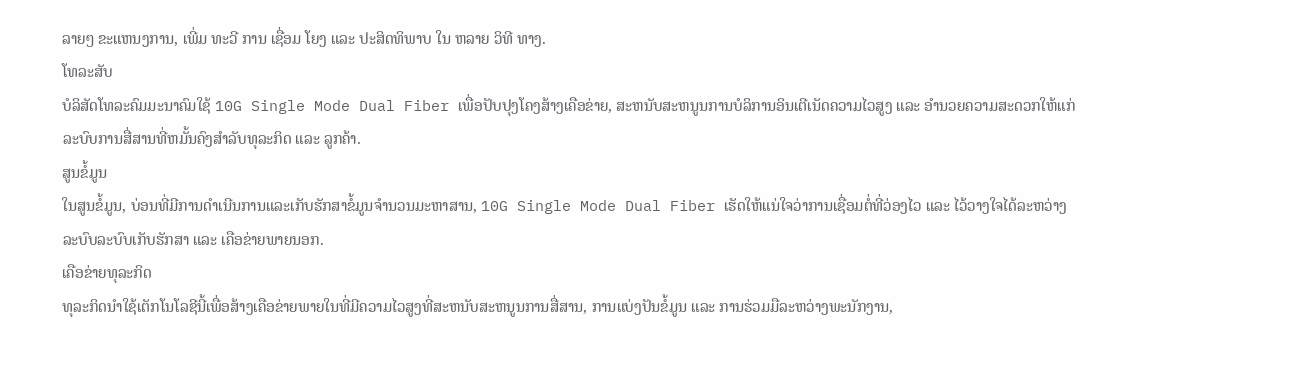ລາຍໆ ຂະແຫນງການ, ເພີ່ມ ທະວີ ການ ເຊື່ອມ ໂຍງ ແລະ ປະສິດທິພາບ ໃນ ຫລາຍ ວິທີ ທາງ.
ໂທລະສັບ
ບໍລິສັດໂທລະຄົມມະນາຄົມໃຊ້ 10G Single Mode Dual Fiber ເພື່ອປັບປຸງໂຄງສ້າງເຄືອຂ່າຍ, ສະຫນັບສະຫນູນການບໍລິການອິນເຕີເນັດຄວາມໄວສູງ ແລະ ອໍານວຍຄວາມສະດວກໃຫ້ແກ່ລະບົບການສື່ສານທີ່ຫມັ້ນຄົງສໍາລັບທຸລະກິດ ແລະ ລູກຄ້າ.
ສູນຂໍ້ມູນ
ໃນສູນຂໍ້ມູນ, ບ່ອນທີ່ມີການດໍາເນີນການແລະເກັບຮັກສາຂໍ້ມູນຈໍານວນມະຫາສານ, 10G Single Mode Dual Fiber ເຮັດໃຫ້ແນ່ໃຈວ່າການເຊື່ອມຕໍ່ທີ່ວ່ອງໄວ ແລະ ໄວ້ວາງໃຈໄດ້ລະຫວ່າງລະບົບລະບົບເກັບຮັກສາ ແລະ ເຄືອຂ່າຍພາຍນອກ.
ເຄືອຂ່າຍທຸລະກິດ
ທຸລະກິດນໍາໃຊ້ເຕັກໂນໂລຊີນີ້ເພື່ອສ້າງເຄືອຂ່າຍພາຍໃນທີ່ມີຄວາມໄວສູງທີ່ສະຫນັບສະຫນູນການສື່ສານ, ການແບ່ງປັນຂໍ້ມູນ ແລະ ການຮ່ວມມືລະຫວ່າງພະນັກງານ,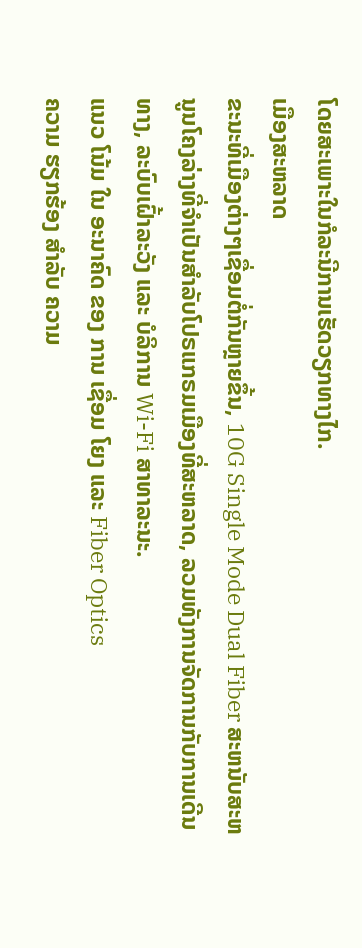ໂດຍສະເພາະໃນກໍລະນີການເຮັດວຽກທາງໄກ.
ເມືອງສະຫລາດ
ຂະນະທີ່ເມືອງຕ່າງໆເຊື່ອມຕໍ່ກັນຫຼາຍຂຶ້ນ, 10G Single Mode Dual Fiber ສະຫນັບສະຫນູນໂຄງລ່າງທີ່ຈໍາເປັນສໍາລັບໂປຣແກຣມເມືອງທີ່ສະຫລາດ, ລວມທັງການຈັດການກັບການເດີນທາງ, ລະບົບເຝົ້າລະວັງ ແລະ ບໍລິການ Wi-Fi ສາທາລະນະ.
ແນວ ໂນ້ມ ໃນ ອະນາຄົດ ຂອງ ການ ເຊື່ອມ ໂຍງ ແລະ Fiber Optics
ຄວາມ ຮຽກຮ້ອງ ສໍາລັບ ຄວາມ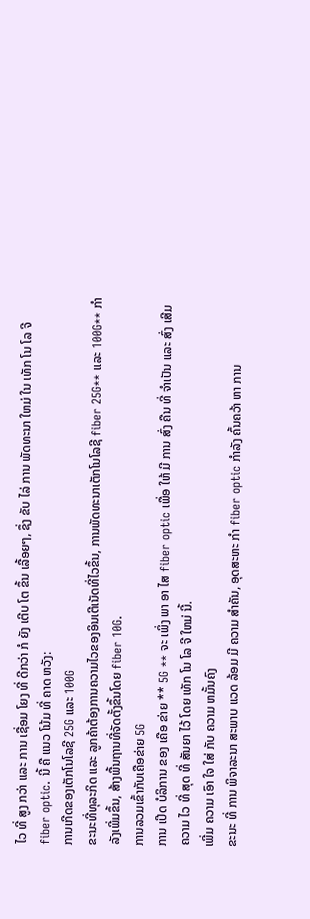ໄວ ທີ່ ສູງ ກວ່າ ແລະ ການ ເຊື່ອມ ໂຍງ ທີ່ ດີກວ່າ ກໍ ຍັງ ເຕີບ ໂຕ ຂຶ້ນ ເລື້ອຍໆ, ຊຶ່ງ ຂັບ ໄລ່ ການ ພັດທະນາ ໃຫມ່ ໃນ ເທັກ ໂນ ໂລ ຈີ fiber optic. ນີ້ ຄື ແນວ ໂນ້ມ ທີ່ ຄາດ ຫວັງ:
ການເກີດຂອງເຕັກໂນໂລຊີ 25G ແລະ 100G
ຂະນະທີ່ທຸລະກິດ ແລະ ລູກຄ້າຕ້ອງການຄວາມໄວຂອງອິນເຕີເນັດທີ່ໄວຂຶ້ນ, ການພັດທະນາເຕັກໂນໂລຊີ fiber 25G** ແລະ 100G** ກໍາລັງເພີ່ມຂຶ້ນ, ສ້າງພື້ນຖານທີ່ຈັດຕັ້ງຂຶ້ນໂດຍ fiber 10G.
ການລວມເຂົ້າກັບເຄືອຂ່າຍ 5G
ການ ເປີດ ບໍລິການ ຂອງ ເຄືອ ຂ່າຍ ** 5G ** ຈະ ເພິ່ງ ພາ ອາ ໄສ fiber optic ເພື່ອ ໃຫ້ ມີ ການ ສົ່ງ ຄືນ ທີ່ ຈໍາເປັນ ແລະ ສົ່ງ ເສີມ ຄວາມ ໄວ ທີ່ ສຸດ ທີ່ ສັນຍາ ໄວ້ ໂດຍ ເທັກ ໂນ ໂລ ຈີ ໃຫມ່ ນີ້.
ເພີ່ມ ຄວາມ ເອົາ ໃຈ ໃສ່ ກັບ ຄວາມ ຫມັ້ນຄົງ
ຂະນະ ທີ່ ການ ພິຈາລະນາ ສະພາບ ແວດ ລ້ອມ ມີ ຄວາມ ສໍາຄັນ, ອຸດສະຫະ ກໍາ fiber optic ກໍາລັງ ຄົ້ນຄວ້າ ຫາ ການ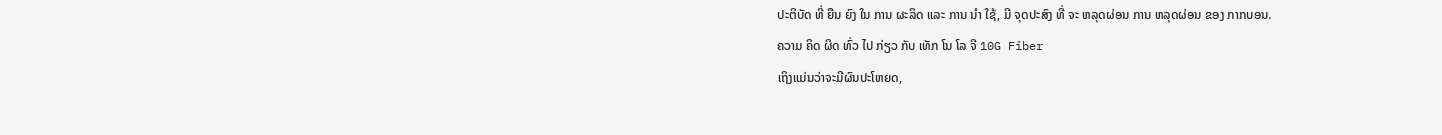ປະຕິບັດ ທີ່ ຍືນ ຍົງ ໃນ ການ ຜະລິດ ແລະ ການ ນໍາ ໃຊ້, ມີ ຈຸດປະສົງ ທີ່ ຈະ ຫລຸດຜ່ອນ ການ ຫລຸດຜ່ອນ ຂອງ ກາກບອນ.
ຄວາມ ຄິດ ຜິດ ທົ່ວ ໄປ ກ່ຽວ ກັບ ເທັກ ໂນ ໂລ ຈີ 10G Fiber
ເຖິງແມ່ນວ່າຈະມີຜົນປະໂຫຍດ,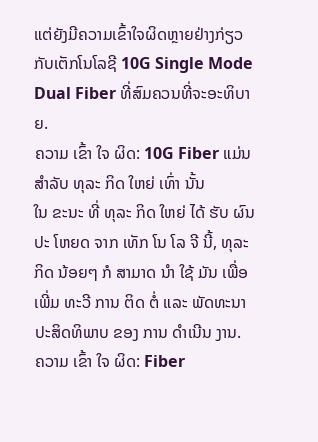ແຕ່ຍັງມີຄວາມເຂົ້າໃຈຜິດຫຼາຍຢ່າງກ່ຽວກັບເຕັກໂນໂລຊີ 10G Single Mode Dual Fiber ທີ່ສົມຄວນທີ່ຈະອະທິບາຍ.
ຄວາມ ເຂົ້າ ໃຈ ຜິດ: 10G Fiber ແມ່ນ ສໍາລັບ ທຸລະ ກິດ ໃຫຍ່ ເທົ່າ ນັ້ນ
ໃນ ຂະນະ ທີ່ ທຸລະ ກິດ ໃຫຍ່ ໄດ້ ຮັບ ຜົນ ປະ ໂຫຍດ ຈາກ ເທັກ ໂນ ໂລ ຈີ ນີ້, ທຸລະ ກິດ ນ້ອຍໆ ກໍ ສາມາດ ນໍາ ໃຊ້ ມັນ ເພື່ອ ເພີ່ມ ທະວີ ການ ຕິດ ຕໍ່ ແລະ ພັດທະນາ ປະສິດທິພາບ ຂອງ ການ ດໍາເນີນ ງານ.
ຄວາມ ເຂົ້າ ໃຈ ຜິດ: Fiber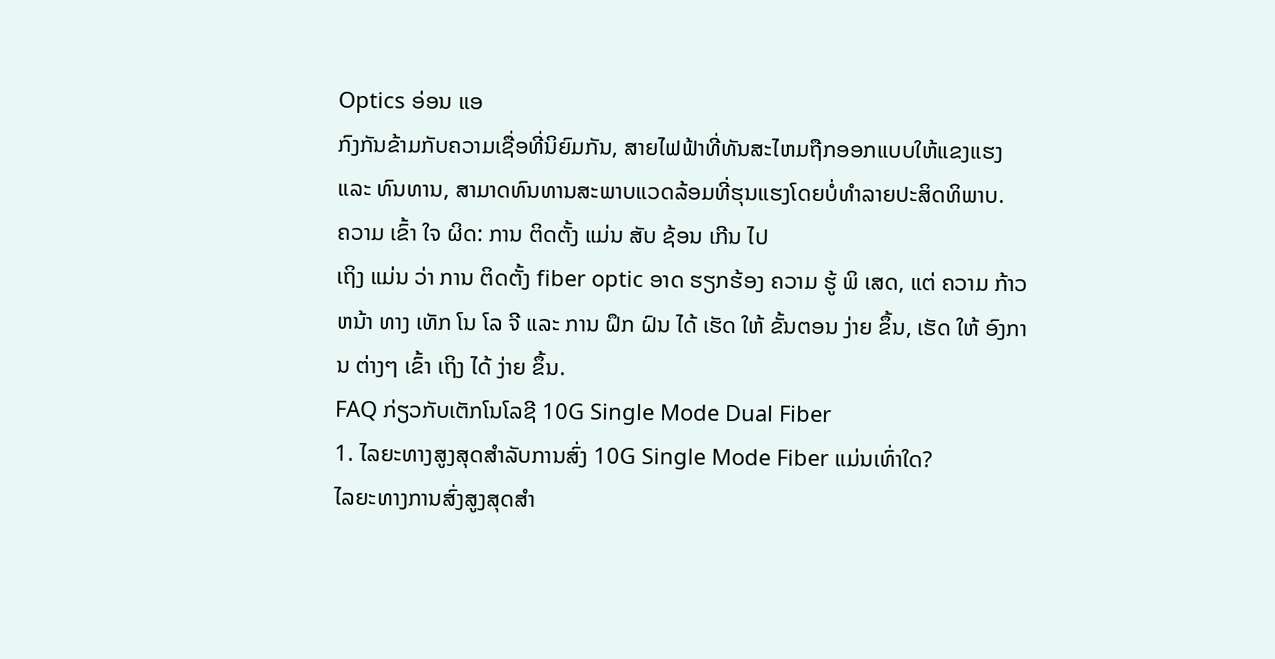Optics ອ່ອນ ແອ
ກົງກັນຂ້າມກັບຄວາມເຊື່ອທີ່ນິຍົມກັນ, ສາຍໄຟຟ້າທີ່ທັນສະໄຫມຖືກອອກແບບໃຫ້ແຂງແຮງ ແລະ ທົນທານ, ສາມາດທົນທານສະພາບແວດລ້ອມທີ່ຮຸນແຮງໂດຍບໍ່ທໍາລາຍປະສິດທິພາບ.
ຄວາມ ເຂົ້າ ໃຈ ຜິດ: ການ ຕິດຕັ້ງ ແມ່ນ ສັບ ຊ້ອນ ເກີນ ໄປ
ເຖິງ ແມ່ນ ວ່າ ການ ຕິດຕັ້ງ fiber optic ອາດ ຮຽກຮ້ອງ ຄວາມ ຮູ້ ພິ ເສດ, ແຕ່ ຄວາມ ກ້າວຫນ້າ ທາງ ເທັກ ໂນ ໂລ ຈີ ແລະ ການ ຝຶກ ຝົນ ໄດ້ ເຮັດ ໃຫ້ ຂັ້ນຕອນ ງ່າຍ ຂຶ້ນ, ເຮັດ ໃຫ້ ອົງການ ຕ່າງໆ ເຂົ້າ ເຖິງ ໄດ້ ງ່າຍ ຂຶ້ນ.
FAQ ກ່ຽວກັບເຕັກໂນໂລຊີ 10G Single Mode Dual Fiber
1. ໄລຍະທາງສູງສຸດສໍາລັບການສົ່ງ 10G Single Mode Fiber ແມ່ນເທົ່າໃດ?
ໄລຍະທາງການສົ່ງສູງສຸດສໍາ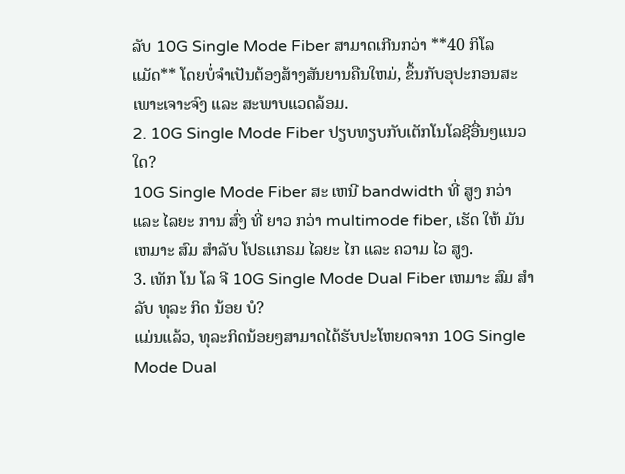ລັບ 10G Single Mode Fiber ສາມາດເກີນກວ່າ **40 ກິໂລແມັດ** ໂດຍບໍ່ຈໍາເປັນຕ້ອງສ້າງສັນຍານຄືນໃຫມ່, ຂຶ້ນກັບອຸປະກອນສະເພາະເຈາະຈົງ ແລະ ສະພາບແວດລ້ອມ.
2. 10G Single Mode Fiber ປຽບທຽບກັບເຕັກໂນໂລຊີອື່ນໆແນວໃດ?
10G Single Mode Fiber ສະ ເຫນີ bandwidth ທີ່ ສູງ ກວ່າ ແລະ ໄລຍະ ການ ສົ່ງ ທີ່ ຍາວ ກວ່າ multimode fiber, ເຮັດ ໃຫ້ ມັນ ເຫມາະ ສົມ ສໍາລັບ ໂປຣເເກຣມ ໄລຍະ ໄກ ແລະ ຄວາມ ໄວ ສູງ.
3. ເທັກ ໂນ ໂລ ຈີ 10G Single Mode Dual Fiber ເຫມາະ ສົມ ສໍາລັບ ທຸລະ ກິດ ນ້ອຍ ບໍ?
ແມ່ນແລ້ວ, ທຸລະກິດນ້ອຍໆສາມາດໄດ້ຮັບປະໂຫຍດຈາກ 10G Single Mode Dual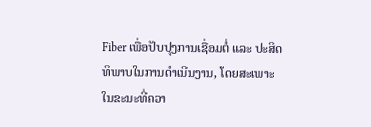Fiber ເພື່ອປັບປຸງການເຊື່ອມຕໍ່ ແລະ ປະສິດທິພາບໃນການດໍາເນີນງານ, ໂດຍສະເພາະໃນຂະນະທີ່ຄວາ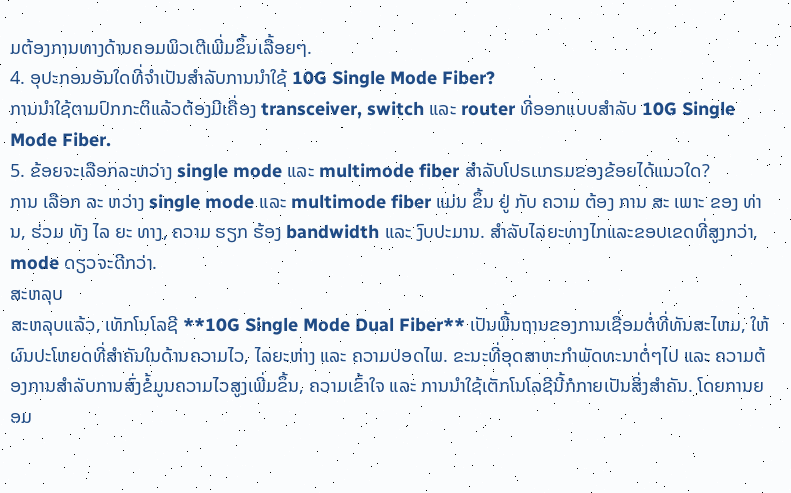ມຕ້ອງການທາງດ້ານຄອມພິວເຕີເພີ່ມຂຶ້ນເລື້ອຍໆ.
4. ອຸປະກອນອັນໃດທີ່ຈໍາເປັນສໍາລັບການນໍາໃຊ້ 10G Single Mode Fiber?
ການນໍາໃຊ້ຕາມປົກກະຕິແລ້ວຕ້ອງມີເຄື່ອງ transceiver, switch ແລະ router ທີ່ອອກແບບສໍາລັບ 10G Single Mode Fiber.
5. ຂ້ອຍຈະເລືອກລະຫວ່າງ single mode ແລະ multimode fiber ສໍາລັບໂປຣເເກຣມຂອງຂ້ອຍໄດ້ແນວໃດ?
ການ ເລືອກ ລະ ຫວ່າງ single mode ແລະ multimode fiber ແມ່ນ ຂຶ້ນ ຢູ່ ກັບ ຄວາມ ຕ້ອງ ການ ສະ ເພາະ ຂອງ ທ່ານ, ຮ່ວມ ທັງ ໄລ ຍະ ທາງ, ຄວາມ ຮຽກ ຮ້ອງ bandwidth ແລະ ງົບປະມານ. ສໍາລັບໄລຍະທາງໄກແລະຂອບເຂດທີ່ສູງກວ່າ, mode ດຽວຈະດີກວ່າ.
ສະຫລຸບ
ສະຫລຸບແລ້ວ, ເທັກໂນໂລຊີ **10G Single Mode Dual Fiber** ເປັນພື້ນຖານຂອງການເຊື່ອມຕໍ່ທີ່ທັນສະໄຫມ, ໃຫ້ຜົນປະໂຫຍດທີ່ສໍາຄັນໃນດ້ານຄວາມໄວ, ໄລຍະຫ່າງ ແລະ ຄວາມປອດໄພ. ຂະນະທີ່ອຸດສາຫະກໍາພັດທະນາຕໍ່ໆໄປ ແລະ ຄວາມຕ້ອງການສໍາລັບການສົ່ງຂໍ້ມູນຄວາມໄວສູງເພີ່ມຂຶ້ນ, ຄວາມເຂົ້າໃຈ ແລະ ການນໍາໃຊ້ເຕັກໂນໂລຊີນີ້ກໍກາຍເປັນສິ່ງສໍາຄັນ. ໂດຍການຍອມ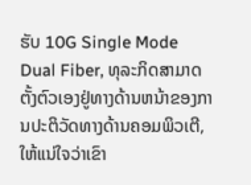ຮັບ 10G Single Mode Dual Fiber, ທຸລະກິດສາມາດຕັ້ງຕົວເອງຢູ່ທາງດ້ານຫນ້າຂອງການປະຕິວັດທາງດ້ານຄອມພິວເຕີ, ໃຫ້ແນ່ໃຈວ່າເຂົາ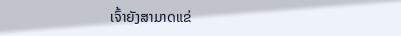ເຈົ້າຍັງສາມາດແຂ່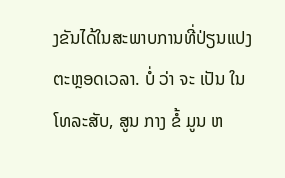ງຂັນໄດ້ໃນສະພາບການທີ່ປ່ຽນແປງຕະຫຼອດເວລາ. ບໍ່ ວ່າ ຈະ ເປັນ ໃນ ໂທລະສັບ, ສູນ ກາງ ຂໍ້ ມູນ ຫ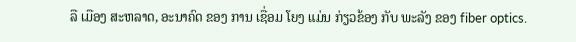ລື ເມືອງ ສະຫລາດ, ອະນາຄົດ ຂອງ ການ ເຊື່ອມ ໂຍງ ແມ່ນ ກ່ຽວຂ້ອງ ກັບ ພະລັງ ຂອງ fiber optics.